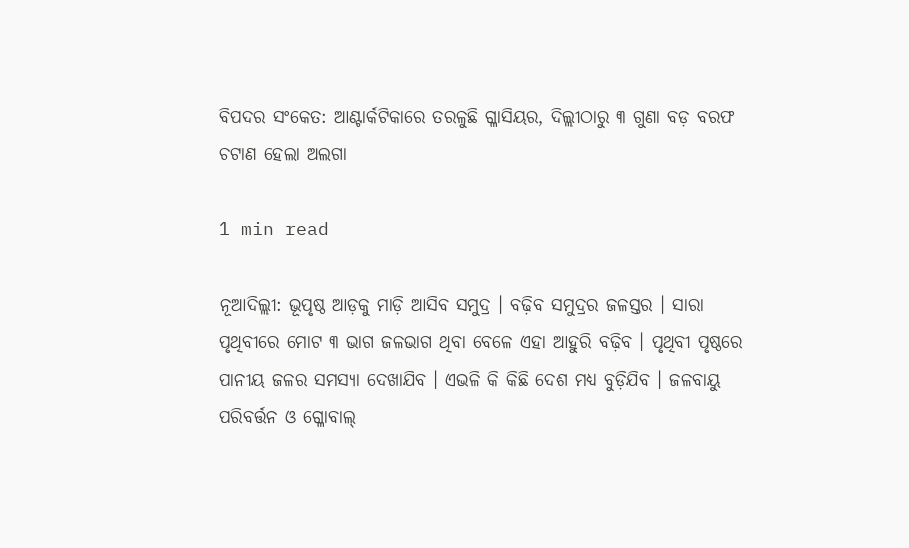ବିପଦର ସଂକେତ: ଆଣ୍ଟାର୍କଟିକାରେ ତରଳୁଛି ଗ୍ଳାସିୟର, ଦିଲ୍ଲୀଠାରୁ ୩ ଗୁଣା ବଡ଼ ବରଫ ଚଟାଣ ହେଲା ଅଲଗା

1 min read

ନୂଆଦିଲ୍ଲୀ: ଭୂପୃଷ୍ଠ ଆଡ଼କୁ ମାଡ଼ି ଆସିବ ସମୁଦ୍ର । ବଢ଼ିବ ସମୁଦ୍ରର ଜଳସ୍ତର । ସାରା ପୃଥିବୀରେ ମୋଟ ୩ ଭାଗ ଜଳଭାଗ ଥିବା ବେଳେ ଏହା ଆହୁରି ବଢ଼ିବ । ପୃଥିବୀ ପୃଷ୍ଠରେ ପାନୀୟ ଜଳର ସମସ୍ୟା ଦେଖାଯିବ । ଏଭଳି କି କିଛି ଦେଶ ମଧ୍ୟ ବୁଡ଼ିଯିବ । ଜଳବାୟୁ ପରିବର୍ତ୍ତନ ଓ ଗ୍ଳୋବାଲ୍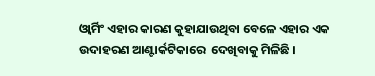ଓ୍ୱାର୍ମିଂ ଏହାର କାରଣ କୁହାଯାଉଥିବା ବେଳେ ଏହାର ଏକ ଉଦାହରଣ ଆଣ୍ଟାର୍କଟିକାରେ  ଦେଖିବାକୁ ମିଳିଛି ।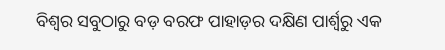ବିଶ୍ୱର ସବୁଠାରୁ ବଡ଼ ବରଫ ପାହାଡ଼ର ଦକ୍ଷିଣ ପାର୍ଶ୍ୱରୁ ଏକ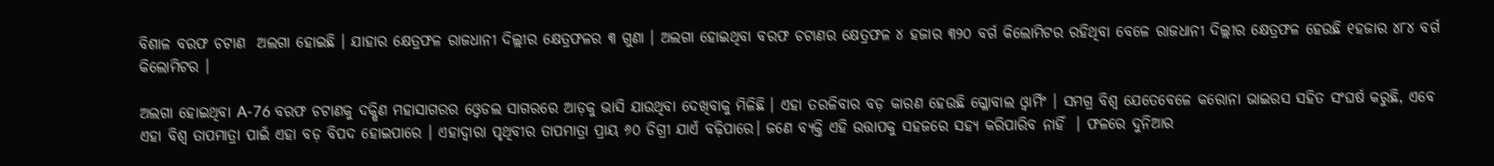ବିଶାଳ ବରଫ ଚଟାଣ  ଅଲଗା ହୋଇଛି । ଯାହାର କ୍ଷେତ୍ରଫଳ ରାଜଧାନୀ ଦିଲ୍ଲୀର କ୍ଷେତ୍ରଫଳର ୩ ଗୁଣା । ଅଲଗା ହୋଇଥିବା ବରଫ ଚଟାଣର କ୍ଷେତ୍ରଫଳ ୪ ହଜାର ୩୨୦ ବର୍ଗ କିଲୋମିଟର ରହିଥିବା ବେଳେ ରାଜଧାନୀ ଦିଲ୍ଲୀର କ୍ଷେତ୍ରଫଳ ହେଉଛି ୧ହଜାର ୪୮୪ ବର୍ଗ କିଲୋମିଟର ।

ଅଲଗା ହୋଇଥିବା A-76 ବରଫ ଚଟାଣକୁ ଦକ୍ଷିଣ ମହାସାଗରର ଓ୍ୱେଡଲ ସାଗରରେ ଆଡ଼କୁ ଭାସି ଯାଉଥିବା ଦେଖିବାକୁ ମିଳିଛି । ଏହା ତରଳିବାର ବଡ଼ କାରଣ ହେଉଛି ଗ୍ଳୋବାଲ ଓ୍ୱାର୍ମିଂ । ସମଗ୍ର ବିଶ୍ୱ ଯେତେବେଳେ କରୋନା ଭାଇରସ ସହିତ ସଂଘର୍ଷ କରୁଛି, ଏବେ ଏହା ବିଶ୍ୱ ତାପମାତ୍ରା ପାଇଁ ଏହା ବଡ଼ ବିପଦ ହୋଇପାରେ । ଏହାଦ୍ୱାରା ପୃଥିବୀର ତାପମାତ୍ରା ପ୍ରାୟ ୬୦ ଡିଗ୍ରୀ ଯାଏଁ ବଢ଼ିପାରେ। ଜଣେ ବ୍ୟକ୍ତି ଏହି ଉତ୍ତାପକୁ ସହଜରେ ସହ୍ୟ କରିପାରିବ ନାହିଁ  । ଫଳରେ ଦୁନିଆର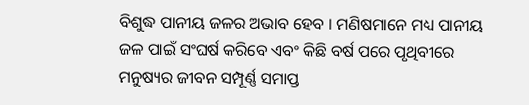ବିଶୁଦ୍ଧ ପାନୀୟ ଜଳର ଅଭାବ ହେବ । ମଣିଷମାନେ ମଧ୍ୟ ପାନୀୟ ଜଳ ପାଇଁ ସଂଘର୍ଷ କରିବେ ଏବଂ କିଛି ବର୍ଷ ପରେ ପୃଥିବୀରେ ମନୁଷ୍ୟର ଜୀବନ ସମ୍ପୂର୍ଣ୍ଣ ସମାପ୍ତ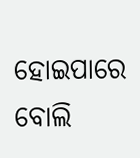ହୋଇପାରେ ବୋଲି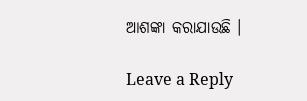ଆଶଙ୍କା କରାଯାଉଛି ।

Leave a Reply